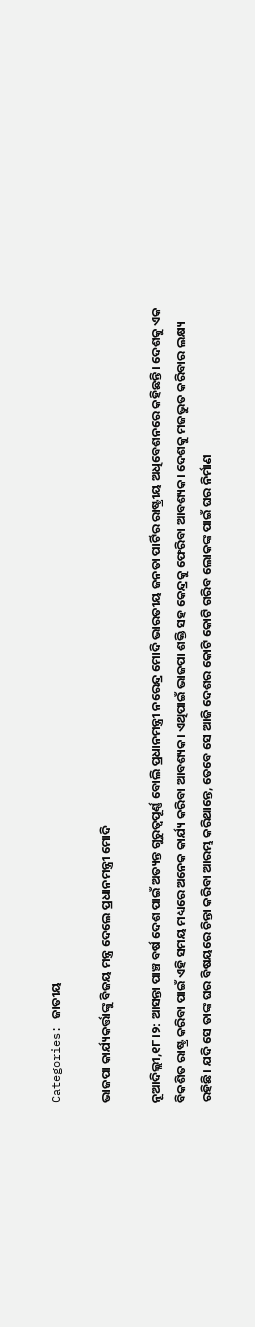Categories: ଜାତୀୟ

ଭାଜପା କାର୍ଯ୍ୟକର୍ତ୍ତାଙ୍କୁ ବିଜୟ ମନ୍ତ୍ର ଦେଲେ ପ୍ରଧାନମନ୍ତ୍ରୀ ମୋଦି

ନୂଆଦିଲ୍ଲୀ,୧୮।୨: ଆସନ୍ତା ପାଞ୍ଚ ବର୍ଷ ଦେଶ ପାଇଁ ଅତ୍ୟନ୍ତ ଗୁରୁତ୍ୱପୂର୍ଣ୍ଣ ବୋଲି ପ୍ରଧାନମନ୍ତ୍ରୀ ନରେନ୍ଦ୍ର ମୋଦି ଭାରତୀୟ ଜନତା ପାର୍ଟିର ରାଷ୍ଟ୍ରୀୟ ଅଧିବେଶନରେ କହିଛନ୍ତି। ଦେଶକୁ ଏକ ବିକଶିତ ରାଷ୍ଟ୍ର କରିବା ପାଇଁ ଏହି ସମୟ ମଧ୍ୟରେ ଅନେକ କାର୍ଯ୍ୟ କରିବା ଆବଶ୍ୟକ। ଏଥିପାଇଁ ଭାଜପା ଶକ୍ତି ସହ କେନ୍ଦ୍ରକୁ ଫେରିବା ଆବଶ୍ୟକ। ଦେଶକୁ ମଜଭୁତ କରିବାର ଲକ୍ଷ୍ୟ ରହିଛି। ଯଦି ସେ ତାଙ୍କ ଘର ବିଷୟରେ ଚିନ୍ତା କରିବା ଆରମ୍ଭ କରିଥାନ୍ତେ, ତେବେ ସେ ଆଜି ଦେଶର କୋଟି କୋଟି ଗରିବ ଲୋକଙ୍କ ପାଇଁ ଘର ନିର୍ମାଣ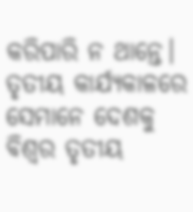କରିପାରି ନ ଥାନ୍ତେ। ତୃତୀୟ କାର୍ଯ୍ୟକାଳରେ ସେମାନେ ଦେଶକୁ ବିଶ୍ୱର ତୃତୀୟ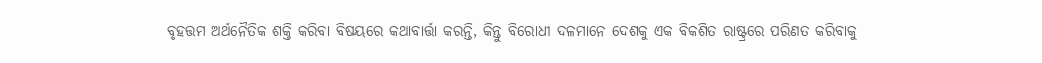ବୃହତ୍ତମ ଅର୍ଥନୈତିକ ଶକ୍ତି କରିବା ବିଷୟରେ କଥାବାର୍ତ୍ତା କରନ୍ତି, କିନ୍ତୁ ବିରୋଧୀ ଦଳମାନେ ଦେଶକୁ ଏକ ବିକଶିତ ରାଷ୍ଟ୍ରରେ ପରିଣତ କରିବାକୁ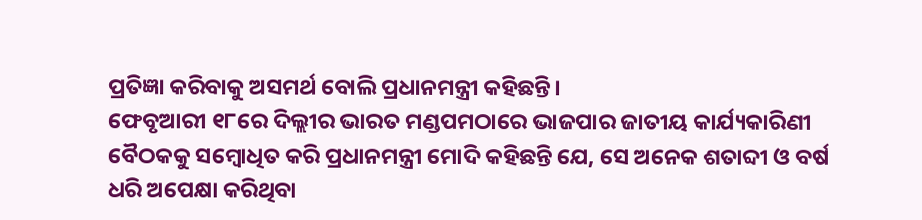ପ୍ରତିଜ୍ଞା କରିବାକୁ ଅସମର୍ଥ ବୋଲି ପ୍ରଧାନମନ୍ତ୍ରୀ କହିଛନ୍ତି।
ଫେବୃଆରୀ ୧୮ରେ ଦିଲ୍ଲୀର ଭାରତ ମଣ୍ଡପମଠାରେ ଭାଜପାର ଜାତୀୟ କାର୍ଯ୍ୟକାରିଣୀ ବୈଠକକୁ ସମ୍ବୋଧିତ କରି ପ୍ରଧାନମନ୍ତ୍ରୀ ମୋଦି କହିଛନ୍ତି ଯେ, ସେ ଅନେକ ଶତାବ୍ଦୀ ଓ ବର୍ଷ ଧରି ଅପେକ୍ଷା କରିଥିବା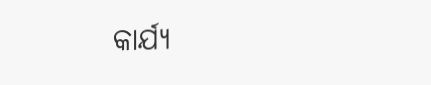କାର୍ଯ୍ୟ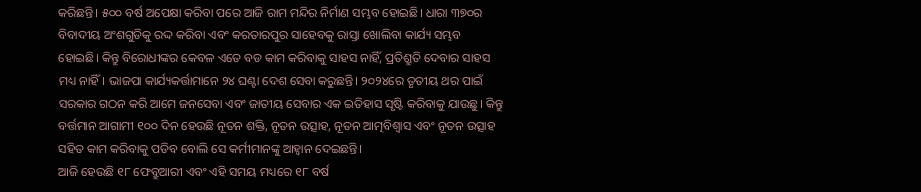କରିଛନ୍ତି। ୫୦୦ ବର୍ଷ ଅପେକ୍ଷା କରିବା ପରେ ଆଜି ରାମ ମନ୍ଦିର ନିର୍ମାଣ ସମ୍ଭବ ହୋଇଛି। ଧାରା ୩୭୦ର ବିବାଦୀୟ ଅଂଶଗୁଡିକୁ ରଦ୍ଦ କରିବା ଏବଂ କରତାରପୁର ସାହେବକୁ ରାସ୍ତା ଖୋଲିବା କାର୍ଯ୍ୟ ସମ୍ଭବ ହୋଇଛି। କିନ୍ତୁ ବିରୋଧୀଙ୍କର କେବଳ ଏତେ ବଡ କାମ କରିବାକୁ ସାହସ ନାହିଁ, ପ୍ରତିଶ୍ରୁତି ଦେବାର ସାହସ ମଧ୍ୟ ନାହିଁ। ଭାଜପା କାର୍ଯ୍ୟକର୍ତ୍ତାମାନେ ୨୪ ଘଣ୍ଟା ଦେଶ ସେବା କରୁଛନ୍ତି। ୨୦୨୪ରେ ତୃତୀୟ ଥର ପାଇଁ ସରକାର ଗଠନ କରି ଆମେ ଜନସେବା ଏବଂ ଜାତୀୟ ସେବାର ଏକ ଇତିହାସ ସୃଷ୍ଟି କରିବାକୁ ଯାଉଛୁ। କିନ୍ତୁ ବର୍ତ୍ତମାନ ଆଗାମୀ ୧୦୦ ଦିନ ହେଉଛି ନୂତନ ଶକ୍ତି, ନୂତନ ଉତ୍ସାହ, ନୂତନ ଆତ୍ମବିଶ୍ୱାସ ଏବଂ ନୂତନ ଉତ୍ସାହ ସହିତ କାମ କରିବାକୁ ପଡିବ ବୋଲି ସେ କର୍ମୀମାନଙ୍କୁ ଆହ୍ବାନ ଦେଇଛନ୍ତି।
ଆଜି ହେଉଛି ୧୮ ଫେବ୍ରୁଆରୀ ଏବଂ ଏହି ସମୟ ମଧ୍ୟରେ ୧୮ ବର୍ଷ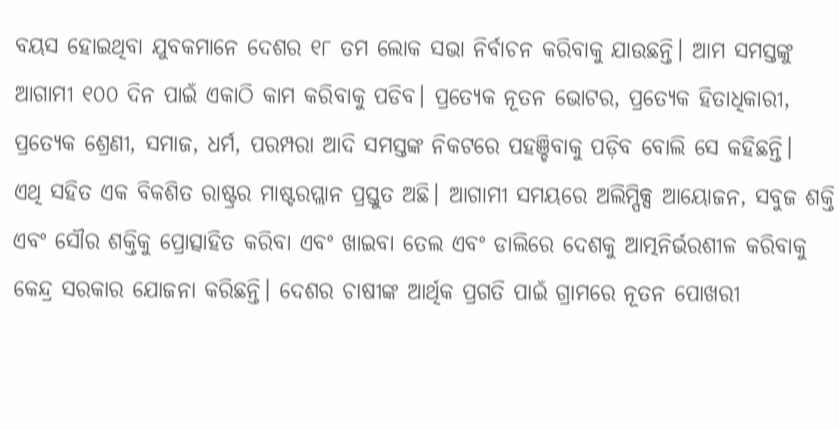ବୟସ ହୋଇଥିବା ଯୁବକମାନେ ଦେଶର ୧୮ ତମ ଲୋକ ସଭା ନିର୍ବାଚନ କରିବାକୁ ଯାଉଛନ୍ତି। ଆମ ସମସ୍ତଙ୍କୁ ଆଗାମୀ ୧୦୦ ଦିନ ପାଇଁ ଏକାଠି କାମ କରିବାକୁ ପଡିବ। ପ୍ରତ୍ୟେକ ନୂତନ ଭୋଟର, ପ୍ରତ୍ୟେକ ହିତାଧିକାରୀ, ପ୍ରତ୍ୟେକ ଶ୍ରେଣୀ, ସମାଜ, ଧର୍ମ, ପରମ୍ପରା ଆଦି ସମସ୍ତଙ୍କ ନିକଟରେ ପହଞ୍ଚିବାକୁ ପଡ଼ିବ ବୋଲି ସେ କହିଛନ୍ତି।
ଏଥି ସହିତ ଏକ ବିକଶିତ ରାଷ୍ଟ୍ରର ମାଷ୍ଟରପ୍ଲାନ ପ୍ରସ୍ତୁତ ଅଛି। ଆଗାମୀ ସମୟରେ ଅଲିମ୍ପିକ୍ସ ଆୟୋଜନ, ସବୁଜ ଶକ୍ତି ଏବଂ ସୌର ଶକ୍ତିକୁ ପ୍ରୋତ୍ସାହିତ କରିବା ଏବଂ ଖାଇବା ତେଲ ଏବଂ ଡାଲିରେ ଦେଶକୁ ଆତ୍ମନିର୍ଭରଶୀଳ କରିବାକୁ କେନ୍ଦ୍ର ସରକାର ଯୋଜନା କରିଛନ୍ତି। ଦେଶର ଚାଷୀଙ୍କ ଆର୍ଥିକ ପ୍ରଗତି ପାଇଁ ଗ୍ରାମରେ ନୂତନ ପୋଖରୀ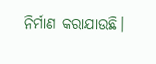ନିର୍ମାଣ କରାଯାଉଛି।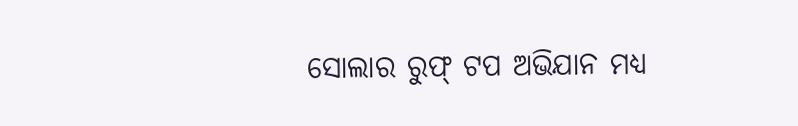ସୋଲାର ରୁଫ୍‌ ଟପ ଅଭିଯାନ ମଧ୍ୟ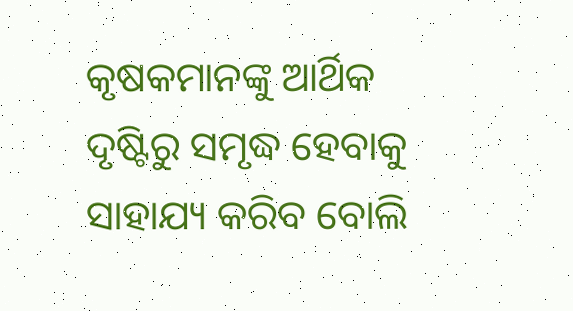କୃଷକମାନଙ୍କୁ ଆର୍ଥିକ ଦୃଷ୍ଟିରୁ ସମୃଦ୍ଧ ହେବାକୁ ସାହାଯ୍ୟ କରିବ ବୋଲି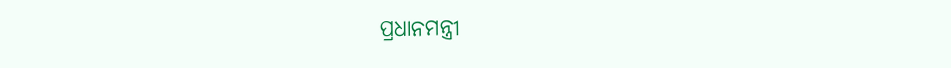ପ୍ରଧାନମନ୍ତ୍ରୀ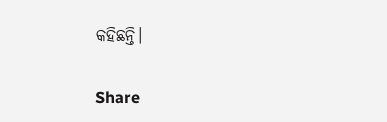କହିଛନ୍ତି।

Share